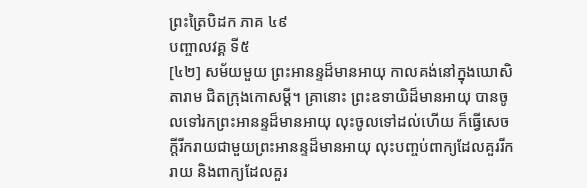ព្រះត្រៃបិដក ភាគ ៤៩
បញ្ចាលវគ្គ ទី៥
[៤២] សម័យមួយ ព្រះអានន្ទដ៏មានអាយុ កាលគង់នៅក្នុងឃោសិតារាម ជិតក្រុងកោសម្ដី។ គ្រានោះ ព្រះឧទាយិដ៏មានអាយុ បានចូលទៅរកព្រះអានន្ទដ៏មានអាយុ លុះចូលទៅដល់ហើយ ក៏ធ្វើសេចក្ដីរីករាយជាមួយព្រះអានន្ទដ៏មានអាយុ លុះបញ្ចប់ពាក្យដែលគួររីករាយ និងពាក្យដែលគួរ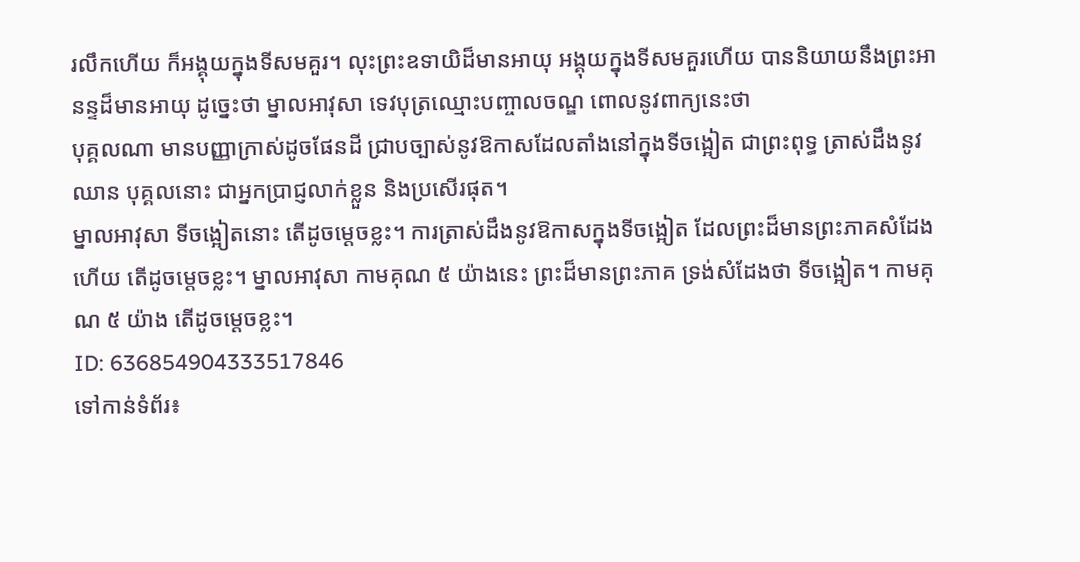រលឹកហើយ ក៏អង្គុយក្នុងទីសមគួរ។ លុះព្រះឧទាយិដ៏មានអាយុ អង្គុយក្នុងទីសមគួរហើយ បាននិយាយនឹងព្រះអានន្ទដ៏មានអាយុ ដូច្នេះថា ម្នាលអាវុសា ទេវបុត្រឈ្មោះបញ្ចាលចណ្ឌ ពោលនូវពាក្យនេះថា
បុគ្គលណា មានបញ្ញាក្រាស់ដូចផែនដី ជ្រាបច្បាស់នូវឱកាសដែលតាំងនៅក្នុងទីចង្អៀត ជាព្រះពុទ្ធ ត្រាស់ដឹងនូវឈាន បុគ្គលនោះ ជាអ្នកប្រាជ្ញលាក់ខ្លួន និងប្រសើរផុត។
ម្នាលអាវុសា ទីចង្អៀតនោះ តើដូចម្ដេចខ្លះ។ ការត្រាស់ដឹងនូវឱកាសក្នុងទីចង្អៀត ដែលព្រះដ៏មានព្រះភាគសំដែងហើយ តើដូចម្ដេចខ្លះ។ ម្នាលអាវុសា កាមគុណ ៥ យ៉ាងនេះ ព្រះដ៏មានព្រះភាគ ទ្រង់សំដែងថា ទីចង្អៀត។ កាមគុណ ៥ យ៉ាង តើដូចម្ដេចខ្លះ។
ID: 636854904333517846
ទៅកាន់ទំព័រ៖